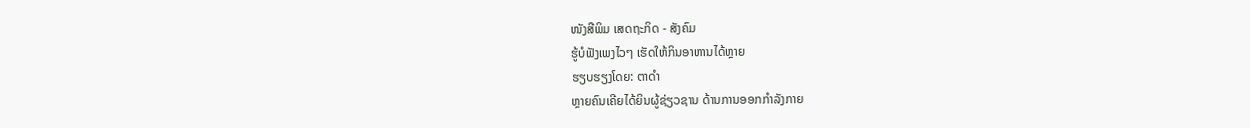ໜັງສືພິມ ເສດຖະກິດ - ສັງຄົມ
ຮູ້ບໍຟັງເພງໄວໆ ເຮັດໃຫ້ກິນອາຫານໄດ້ຫຼາຍ
ຮຽບຮຽງໂດຍ: ຕາດຳ
ຫຼາຍຄົນເຄີຍໄດ້ຍິນຜູ້ຊ່ຽວຊານ ດ້ານການອອກກຳລັງກາຍ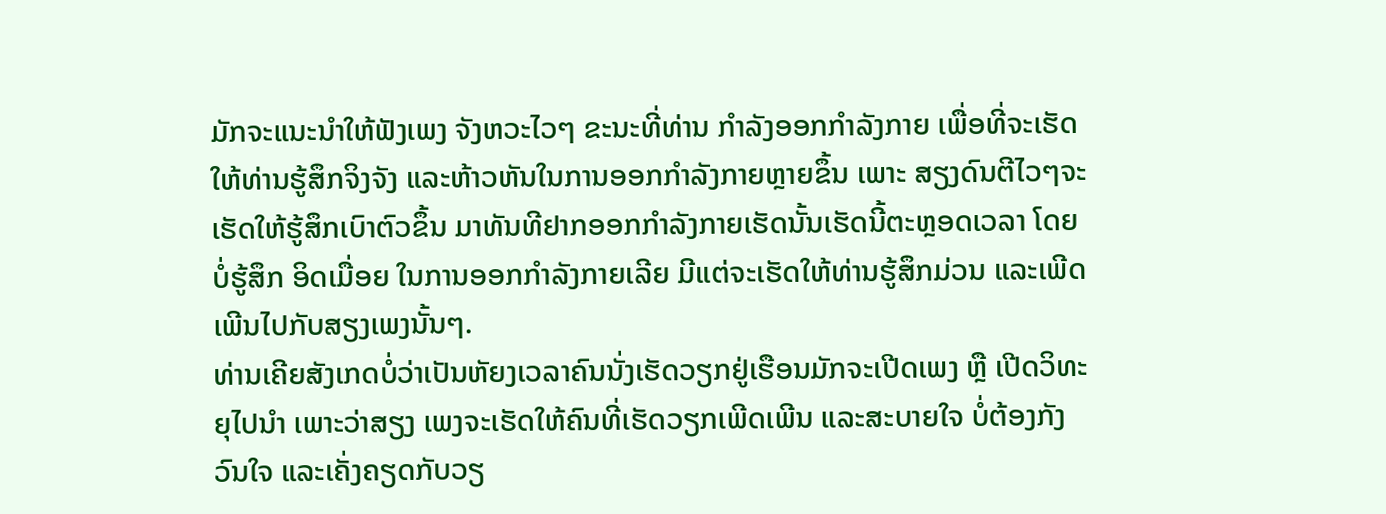ມັກຈະແນະນຳໃຫ້ຟັງເພງ ຈັງຫວະໄວໆ ຂະນະທີ່ທ່ານ ກຳລັງອອກກຳລັງກາຍ ເພື່ອທີ່ຈະເຮັດໃຫ້ທ່ານຮູ້ສຶກຈິງຈັງ ແລະຫ້າວຫັນໃນການອອກກຳລັງກາຍຫຼາຍຂຶ້ນ ເພາະ ສຽງດົນຕີໄວໆຈະເຮັດໃຫ້ຮູ້ສຶກເບົາຕົວຂຶ້ນ ມາທັນທີຢາກອອກກຳລັງກາຍເຮັດນັ້ນເຮັດນີ້ຕະຫຼອດເວລາ ໂດຍບໍ່ຮູ້ສຶກ ອິດເມື່ອຍ ໃນການອອກກຳລັງກາຍເລີຍ ມີແຕ່ຈະເຮັດໃຫ້ທ່ານຮູ້ສຶກມ່ວນ ແລະເພີດເພີນໄປກັບສຽງເພງນັ້ນໆ.
ທ່ານເຄີຍສັງເກດບໍ່ວ່າເປັນຫັຍງເວລາຄົນນັ່ງເຮັດວຽກຢູ່ເຮືອນມັກຈະເປີດເພງ ຫຼື ເປີດວິທະຍຸໄປນຳ ເພາະວ່າສຽງ ເພງຈະເຮັດໃຫ້ຄົນທີ່ເຮັດວຽກເພີດເພີນ ແລະສະບາຍໃຈ ບໍ່ຕ້ອງກັງວົນໃຈ ແລະເຄັ່ງຄຽດກັບວຽ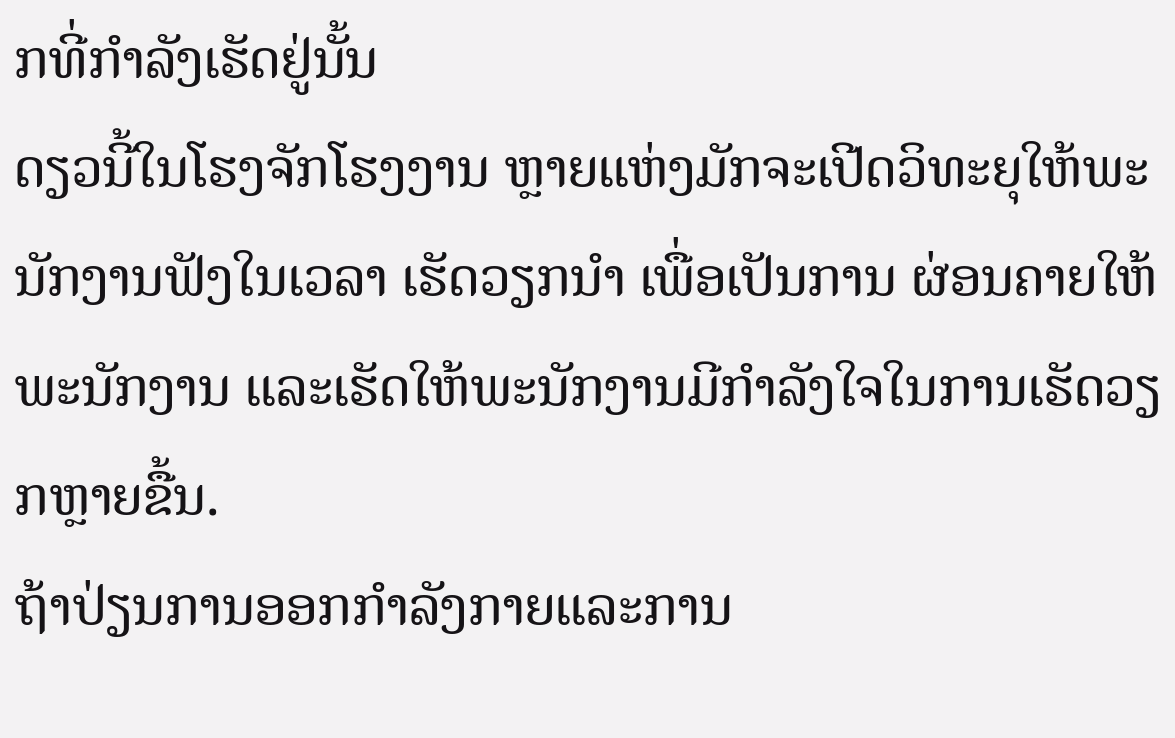ກທີ່ກຳລັງເຮັດຢູ່ນັ້ນ
ດຽວນີ້ໃນໂຮງຈັກໂຮງງານ ຫຼາຍແຫ່ງມັກຈະເປີດວິທະຍຸໃຫ້ພະນັກງານຟັງໃນເວລາ ເຮັດວຽກນຳ ເພື່ອເປັນການ ຜ່ອນຄາຍໃຫ້ພະນັກງານ ແລະເຮັດໃຫ້ພະນັກງານມີກຳລັງໃຈໃນການເຮັດວຽກຫຼາຍຂື້ນ.
ຖ້າປ່ຽນການອອກກຳລັງກາຍແລະການ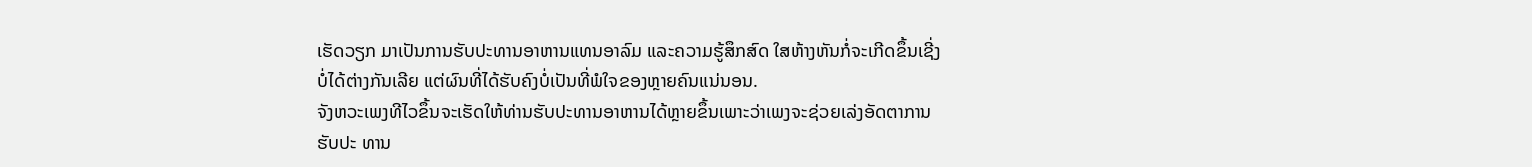ເຮັດວຽກ ມາເປັນການຮັບປະທານອາຫານແທນອາລົມ ແລະຄວາມຮູ້ສຶກສົດ ໃສຫ້າງຫັນກໍ່ຈະເກີດຂຶ້ນເຊີ່ງບໍ່ໄດ້ຕ່າງກັນເລີຍ ແຕ່ຜົນທີ່ໄດ້ຮັບຄົງບໍ່ເປັນທີ່ພໍໃຈຂອງຫຼາຍຄົນແນ່ນອນ.
ຈັງຫວະເພງທີໄວຂຶ້ນຈະເຮັດໃຫ້ທ່ານຮັບປະທານອາຫານໄດ້ຫຼາຍຂຶ້ນເພາະວ່າເພງຈະຊ່ວຍເລ່ງອັດຕາການຮັບປະ ທານ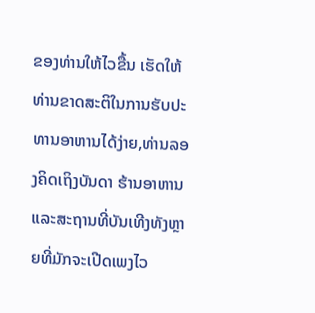ຂອງທ່ານໃຫ້ໄວຂື້ນ ເຮັດໃຫ້ທ່ານຂາດສະຕິໃນການຮັບປະທານອາຫານໄດ້ງ່າຍ,ທ່ານລອງຄິດເຖິງບັນດາ ຮ້ານອາຫານແລະສະຖານທີ່ບັນເທີງທັງຫຼາຍທີ່ມັກຈະເປີດເພງໄວ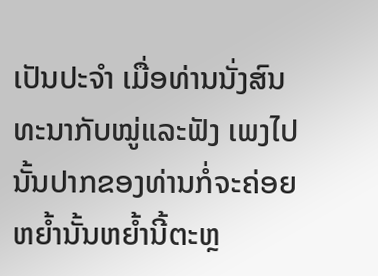ເປັນປະຈຳ ເມື່ອທ່ານນັ່ງສົນທະນາກັບໝູ່ແລະຟັງ ເພງໄປນັ້ນປາກຂອງທ່ານກໍ່ຈະຄ່ອຍຫຍໍ້ານັ້ນຫຍ້ຳນີ້ຕະຫຼ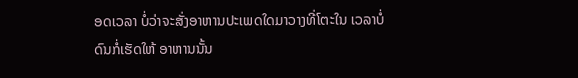ອດເວລາ ບໍ່ວ່າຈະສັ່ງອາຫານປະເພດໃດມາວາງທີ່ໂຕະໃນ ເວລາບໍ່ດົນກໍ່ເຮັດໃຫ້ ອາຫານນັ້ນ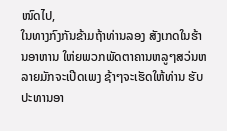ໜົດໄປ,
ໃນທາງກົງກັນຂ້າມຖ້າທ່ານລອງ ສັງເກດໃນຮ້ານອາຫານ ໃຫ່ຍພວກພັດຕາຄານຫລູໆສວ່ນຫລາຍມັກຈະເປີດເພງ ຊ້າໆຈະເຮັດໃຫ້ທ່ານ ຮັບປະທານອາ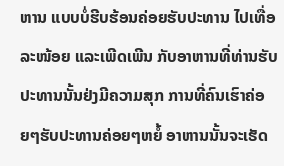ຫານ ແບບບໍ່ຮີບຮ້ອນຄ່ອຍຮັບປະທານ ໄປເທື່ອລະໜ້ອຍ ແລະເພີດເພີນ ກັບອາຫານທີ່ທ່ານຮັບປະທານນັ້ນຢ່ງມີຄວາມສຸກ ການທີ່ຄົນເຮົາຄ່ອຍໆຮັບປະທານຄ່ອຍໆຫຍໍ້ ອາຫານນັ້ນຈະເຮັດ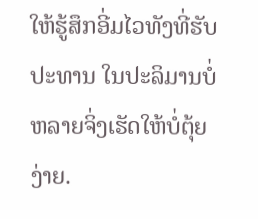ໃຫ້ຮູ້ສຶກອີ່ມໄວທັງທີ່ຮັບປະທານ ໃນປະລິມານບໍ່ຫລາຍຈິ່ງເຮັດໃຫ້ບໍ່ຕຸ້ຍງ່າຍ.